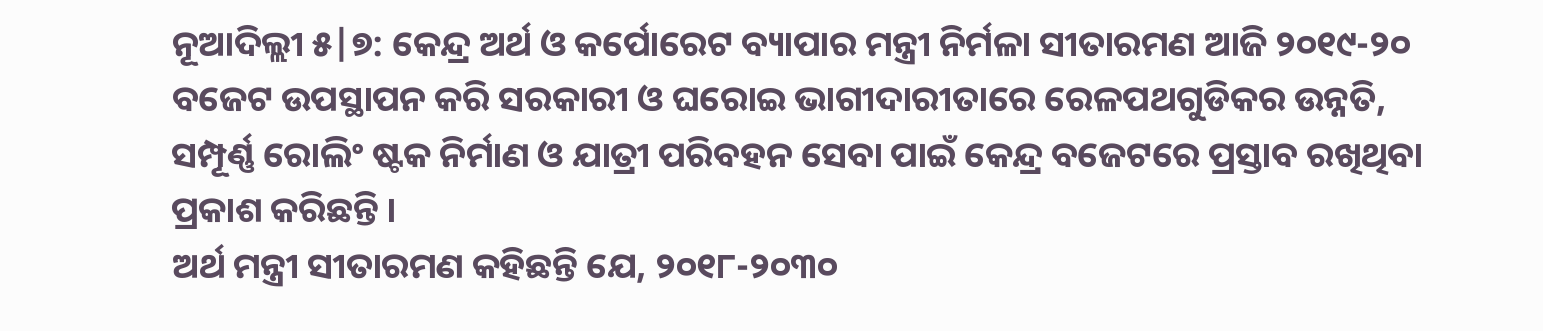ନୂଆଦିଲ୍ଲୀ ୫|୭: କେନ୍ଦ୍ର ଅର୍ଥ ଓ କର୍ପୋରେଟ ବ୍ୟାପାର ମନ୍ତ୍ରୀ ନିର୍ମଳା ସୀତାରମଣ ଆଜି ୨୦୧୯-୨୦ ବଜେଟ ଉପସ୍ଥାପନ କରି ସରକାରୀ ଓ ଘରୋଇ ଭାଗୀଦାରୀତାରେ ରେଳପଥଗୁଡିକର ଉନ୍ନତି, ସମ୍ପୂର୍ଣ୍ଣ ରୋଲିଂ ଷ୍ଟକ ନିର୍ମାଣ ଓ ଯାତ୍ରୀ ପରିବହନ ସେବା ପାଇଁ କେନ୍ଦ୍ର ବଜେଟରେ ପ୍ରସ୍ତାବ ରଖିଥିବା ପ୍ରକାଶ କରିଛନ୍ତି ।
ଅର୍ଥ ମନ୍ତ୍ରୀ ସୀତାରମଣ କହିଛନ୍ତି ଯେ, ୨୦୧୮-୨୦୩୦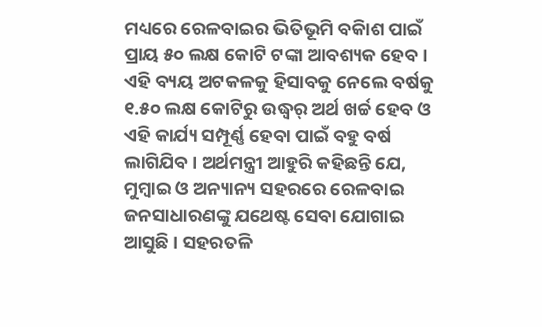ମଧ୍ୟରେ ରେଳବାଇର ଭିତିଭୂମି ବକିାଶ ପାଇଁ ପ୍ରାୟ ୫୦ ଲକ୍ଷ କୋଟି ଟଙ୍କା ଆବଶ୍ୟକ ହେବ । ଏହି ବ୍ୟୟ ଅଟକଳକୁ ହିସାବକୁ ନେଲେ ବର୍ଷକୁ ୧.୫୦ ଲକ୍ଷ କୋଟିରୁ ଉଦ୍ଧ୍ୱର୍ ଅର୍ଥ ଖର୍ଚ୍ଚ ହେବ ଓ ଏହି କାର୍ଯ୍ୟ ସମ୍ପୂର୍ଣ୍ଣ ହେବା ପାଇଁ ବହୁ ବର୍ଷ ଲାଗିଯିବ । ଅର୍ଥମନ୍ତ୍ରୀ ଆହୁରି କହିଛନ୍ତି ଯେ, ମୁମ୍ବାଇ ଓ ଅନ୍ୟାନ୍ୟ ସହରରେ ରେଳବାଇ ଜନସାଧାରଣଙ୍କୁ ଯଥେଷ୍ଟ ସେବା ଯୋଗାଇ ଆସୁଛି । ସହରତଳି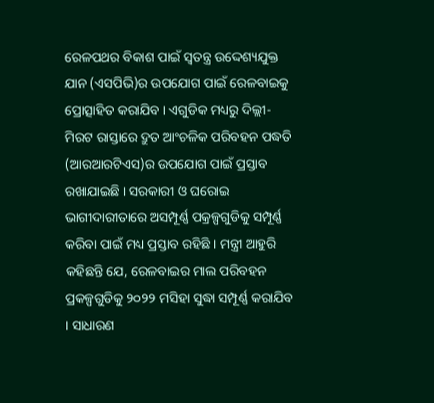ରେଳପଥର ବିକାଶ ପାଇଁ ସ୍ୱତନ୍ତ୍ର ଉଦ୍ଦେଶ୍ୟଯୁକ୍ତ ଯାନ (ଏସପିଭି)ର ଉପଯୋଗ ପାଇଁ ରେଳବାଇକୁ ପ୍ରୋତ୍ସାହିତ କରାଯିବ । ଏଗୁଡିକ ମଧ୍ୟରୁ ଦିଲ୍ଲୀ-ମିରଟ ରାସ୍ତାରେ ଦ୍ରୁତ ଆଂଚଳିକ ପରିବହନ ପଦ୍ଧତି (ଆରଆରଟିଏସ)ର ଉପଯୋଗ ପାଇଁ ପ୍ରସ୍ତାବ ରଖାଯାଇଛି । ସରକାରୀ ଓ ଘରୋଇ ଭାଗୀଦାରୀତାରେ ଅସମ୍ପୂର୍ଣ୍ଣ ପକ୍ରଳ୍ପଗୁଡିକୁ ସମ୍ପୂର୍ଣ୍ଣ କରିବା ପାଇଁ ମଧ୍ୟ ପ୍ରସ୍ତାବ ରହିଛି । ମନ୍ତ୍ରୀ ଆହୁରି କହିଛନ୍ତି ଯେ, ରେଳବାଇର ମାଲ ପରିବହନ ପ୍ରକଳ୍ପଗୁଡିକୁ ୨୦୨୨ ମସିହା ସୁଦ୍ଧା ସମ୍ପୂର୍ଣ୍ଣ କରାଯିବ । ସାଧାରଣ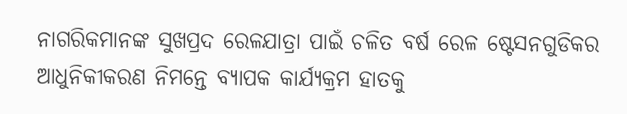ନାଗରିକମାନଙ୍କ ସୁଖପ୍ରଦ ରେଳଯାତ୍ରା ପାଇଁ ଚଳିତ ବର୍ଷ ରେଳ ଷ୍ଟେସନଗୁଡିକର ଆଧୁନିକୀକରଣ ନିମନ୍ତେ ବ୍ୟାପକ କାର୍ଯ୍ୟକ୍ରମ ହାତକୁ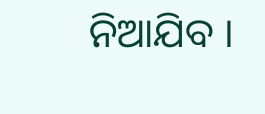ନିଆଯିବ ।